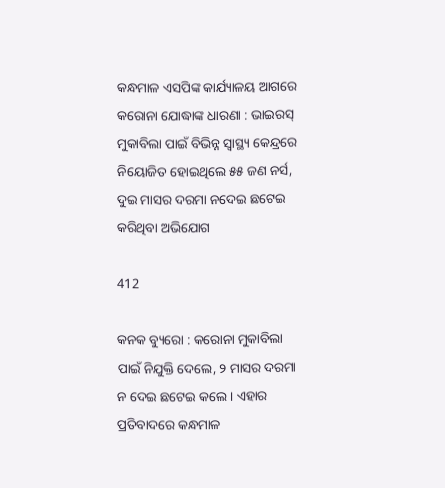କନ୍ଧମାଳ ଏସପିଙ୍କ କାର୍ଯ୍ୟାଳୟ ଆଗରେ କରୋନା ଯୋଦ୍ଧାଙ୍କ ଧାରଣା : ଭାଇରସ୍ ମୁକାବିଲା ପାଇଁ ବିଭିନ୍ନ ସ୍ୱାସ୍ଥ୍ୟ କେନ୍ଦ୍ରରେ ନିୟୋଜିତ ହୋଇଥିଲେ ୫୫ ଜଣ ନର୍ସ, ଦୁଇ ମାସର ଦରମା ନଦେଇ ଛଟେଇ କରିଥିବା ଅଭିଯୋଗ

412

କନକ ବ୍ୟୁରୋ : କରୋନା ମୁକାବିଲା ପାଇଁ ନିଯୁକ୍ତି ଦେଲେ, ୨ ମାସର ଦରମା ନ ଦେଇ ଛଟେଇ କଲେ । ଏହାର ପ୍ରତିବାଦରେ କନ୍ଧମାଳ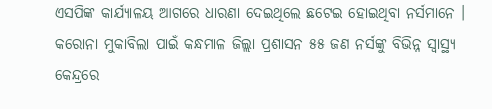ଏସପିଙ୍କ କାର୍ଯ୍ୟାଳୟ ଆଗରେ ଧାରଣା ଦେଇଥିଲେ ଛଟେଇ ହୋଇଥିବା ନର୍ସମାନେ । କରୋନା ମୁକାବିଲା ପାଇଁ କନ୍ଧମାଳ ଜିଲ୍ଲା ପ୍ରଶାସନ ୫୫ ଜଣ ନର୍ସଙ୍କୁ ବିଭିନ୍ନ ସ୍ୱାସ୍ଥ୍ୟ କେନ୍ଦ୍ରରେ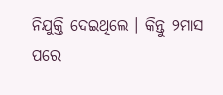ନିଯୁକ୍ତି ଦେଇଥିଲେ । କିନ୍ତୁ ୨ମାସ ପରେ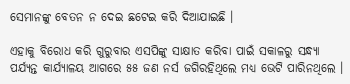ସେମାନଙ୍କୁ ବେତନ ନ ଦେଇ ଛଟେଇ କରି ଦିଆଯାଇଛି ।

ଏହାକୁ ବିରୋଧ କରି ଗୁରୁବାର ଏସପିଙ୍କୁ ସାକ୍ଷାତ କରିବା ପାଇଁ ସକାଳରୁ ସନ୍ଧ୍ୟା ପର୍ଯ୍ୟନ୍ତ କାର୍ଯ୍ୟାଳୟ ଆଗରେ ୫୫ ଜଣ ନର୍ସ ଜଗିରହିଥିଲେ ମଧ୍ୟ ଭେଟି ପାରିନଥିଲେ ।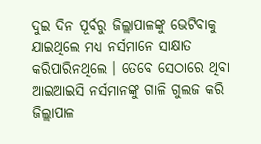ଦୁଇ ଦିନ ପୂର୍ବରୁ ଜିଲ୍ଲାପାଳଙ୍କୁ ଭେଟିବାକୁ ଯାଇଥିଲେ ମଧ୍ୟ ନର୍ସମାନେ ସାକ୍ଷାତ କରିପାରିନଥିଲେ । ତେବେ ସେଠାରେ ଥିବା ଆଇଆଇସି ନର୍ସମାନଙ୍କୁ ଗାଳି ଗୁଲଜ କରି ଜିଲ୍ଲାପାଳ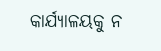କାର୍ଯ୍ୟାଳୟକୁ ନ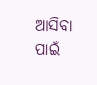ଆସିବା ପାଇଁ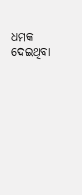ଧମକ ଦେଇଥିବା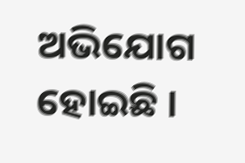ଅଭିଯୋଗ ହୋଇଛି ।